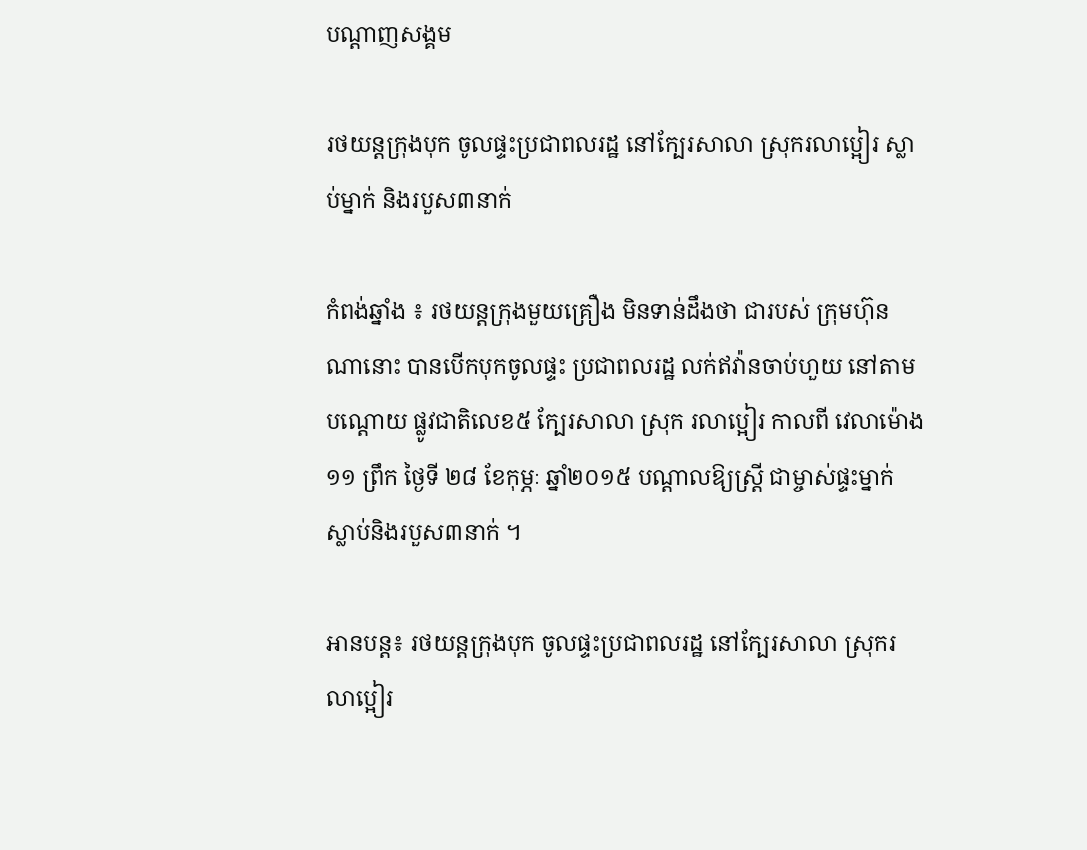បណ្តាញសង្គម

រថយន្ដក្រុងបុក ចូលផ្ទះប្រជាពលរដ្ឋ នៅក្បែរសាលា ស្រុករលាប្អៀរ ស្លាប់ម្នាក់ និងរបួស៣នាក់

កំពង់ឆ្នាំង ៖ រថយន្ដក្រុងមួយគ្រឿង មិនទាន់ដឹងថា ជារបស់ ក្រុមហ៊ុនណានោះ បានបើកបុកចូលផ្ទះ ប្រជាពលរដ្ឋ លក់ឥវ៉ានចាប់ហួយ នៅតាមបណ្ដោយ ផ្លូវជាតិលេខ៥ ក្បែរសាលា ស្រុក រលាប្អៀរ កាលពី វេលាម៉ោង ១១ ព្រឹក ថ្ងៃទី ២៨ ខែកុម្ភៈ ឆ្នាំ២០១៥ បណ្ដាលឱ្យស្រ្តី ជាម្ចាស់ផ្ទះម្នាក់ ស្លាប់និងរបួស៣នាក់ ។

អានបន្ត៖ រថយន្ដក្រុងបុក ចូលផ្ទះប្រជាពលរដ្ឋ នៅក្បែរសាលា ស្រុករលាប្អៀរ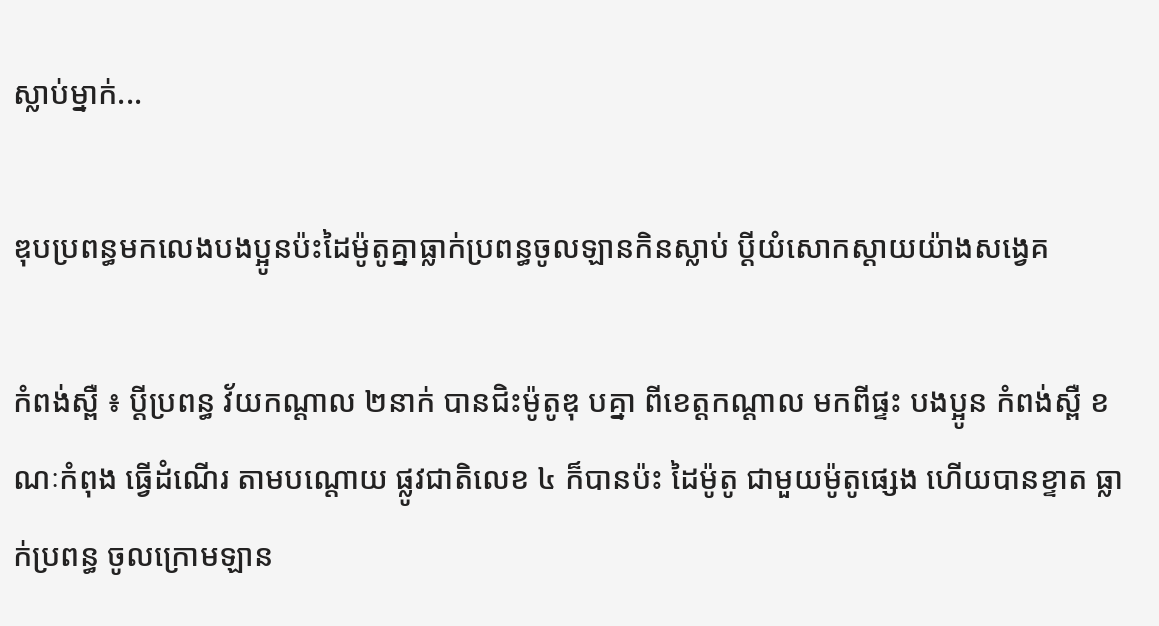ស្លាប់ម្នាក់...

ឌុបប្រពន្ធមកលេងបងប្អូនប៉ះដៃម៉ូតូគ្នាធ្លាក់ប្រពន្ធចូលឡានកិនស្លាប់ ប្ដីយំសោកស្ដាយយ៉ាងសង្វេគ

កំពង់ស្ពឺ ៖ ប្ដីប្រពន្ធ វ័យកណ្ដាល ២នាក់ បានជិះម៉ូតូឌុ បគ្នា ពីខេត្តកណ្តាល មកពីផ្ទះ បងប្អូន កំពង់ស្ពឺ ខណៈកំពុង ធ្វើដំណើរ តាមបណ្តោយ ផ្លូវជាតិលេខ ៤ ក៏បានប៉ះ ដៃម៉ូតូ ជាមួយម៉ូតូផ្សេង ហើយបានខ្ទាត ធ្លាក់ប្រពន្ធ ចូលក្រោមឡាន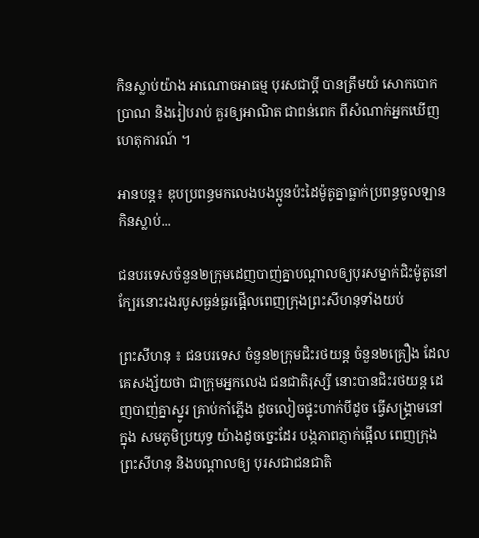កិនស្លាប់យ៉ាង អាណោចអាធម្ម បុរសជាប្ដី បានត្រឹមយំ សោកបោកប្រាណ និងរៀបរាប់ គួរឲ្យអាណិត ជាពន់ពេក ពីសំណាក់អ្នកឃើញ ហេតុការណ៍ ។

អានបន្ត៖ ឌុបប្រពន្ធមកលេងបងប្អូនប៉ះដៃម៉ូតូគ្នាធ្លាក់ប្រពន្ធចូលឡានកិនស្លាប់...

ជនបរទេសចំនួន២ក្រុមដេញបាញ់គ្នាបណ្ដាលឲ្យបុរសម្នាក់ជិះម៉ូតូនៅក្បែរនោះរងរបូសធ្ងន់ធ្ងរផ្អើលពេញក្រុងព្រះសីហនុទាំងយប់

ព្រះសីហនុ ៖ ជនបរទេស ចំនួន២ក្រុមជិះរថយន្ត ចំនួន២គ្រឿង ដែលគេសង្ស័យថា ជាក្រុមអ្នកលេង ជនជាតិរុស្សី នោះបានជិះរថយន្ត ដេញបាញ់គ្នាស្នូរ គ្រាប់កាំភ្លើង ដូចលៀចផ្ទុះហាក់បីដូច ធ្វើសង្គ្រាមនៅក្នុង សមភូមិប្រយុទ្ធ យ៉ាងដូចច្នេះដែរ បង្កភាពភ្ញាក់ផ្អើល ពេញក្រុងព្រះសីហនុ និងបណ្ដាលឲ្យ បុរសជាជនជាតិ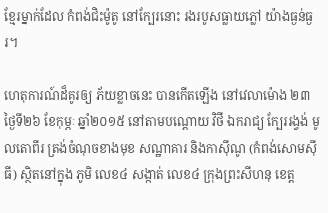ខ្មែរម្នាក់ដែល កំពង់ជិះម៉ូតូ នៅក្បែរនោះ រងរបូសធ្លាយភ្លៅ យ៉ាងធ្ងន់ធ្ងរ។

ហេតុការណ៍ដ៏គូរឲ្យ ភ័យខ្លាចនេះ បានកើតឡើង នៅវេលាម៉ោង ២៣ ថ្ងៃទី២៦ ខែកុម្ភៈ ឆ្នាំ២០១៥ នៅតាមបណ្តោយ វិថី ឯករាជ្យ ក្បែររង្វង់ មូលតោពីរ ត្រង់ចំណុចខាងមុខ សណ្ឋាគារ និងកាស៊ីណូ (កំពង់សោមស៊ីធី) ស្ថិតនៅក្នុង ភូមិ លេខ៤ សង្កាត់ លេខ៤ ក្រុងព្រះសីហនុ ខេត្ត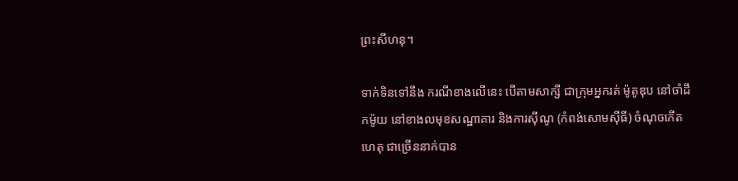ព្រះសីហនុ។

ទាក់ទិនទៅនឹង ករណីខាងលើនេះ បើតាមសាក្សី ជាក្រុមអ្នករត់ ម៉ូតូឌុប នៅចាំដឹកម៉ូយ នៅខាងលមុខសណ្ឋាគារ និងការស៊ីណូ (កំពង់សោមស៊ីធី) ចំណុចកើតហេតុ ជាច្រើននាក់បាន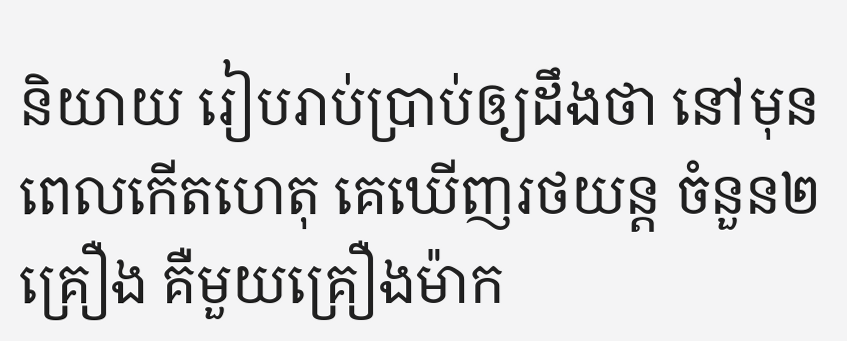និយាយ រៀបរាប់ប្រាប់ឲ្យដឹងថា នៅមុនពេលកើតហេតុ គេឃើញរថយន្ត ចំនួន២គ្រឿង គឺមួយគ្រឿងម៉ាក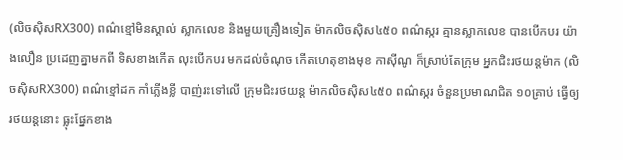(លិចស៊ិសRX300) ពណ៌ខ្មៅមិនស្គាល់ ស្លាកលេខ និងមួយគ្រឿងទៀត ម៉ាកលិចស៊ិស៤៥០ ពណ៌ស្ករ គ្មានស្លាកលេខ បានបើកបរ យ៉ាងលឿន ប្រដេញគ្នាមកពី ទិសខាងកើត លុះបើកបរ មកដល់ចំណុច កើតហេតុខាងមុខ កាស៊ីណូ ក៏ស្រាប់តែក្រុម អ្នកជិះរថយន្តម៉ាក (លិចស៊ិសRX300) ពណ៌ខ្មៅដក កាំភ្លើងខ្លី បាញ់រះទៅលើ ក្រុមជិះរថយន្ត ម៉ាកលិចស៊ិស៤៥០ ពណ៌ស្ករ ចំនួនប្រមាណជិត ១០គ្រាប់ ធ្វើឲ្យរថយន្តនោះ ធ្លុះផ្នែកខាង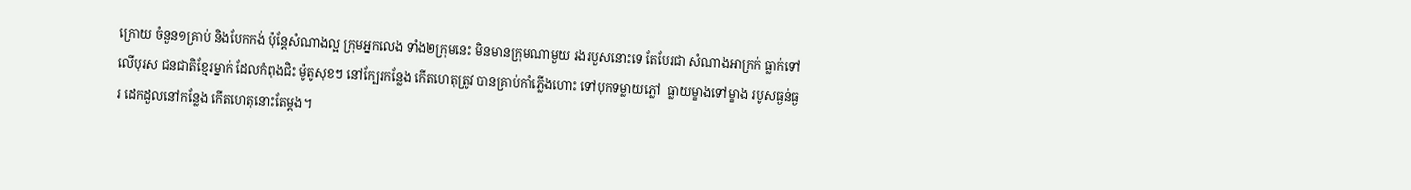ក្រោយ ចំនួន១គ្រាប់ និងបែកកង់ ប៉ុន្តែសំណាងល្អ ក្រុមអ្នកលេង ទាំង២ក្រុមនេះ មិនមានក្រុមណាមួយ រងរបួសនោះទេ តែបែរជា សំណាងអាក្រក់ ធ្លាក់ទៅលើបុរស ជនជាតិខ្មែរម្នាក់ ដែលកំពុងជិះ ម៉ូតូសុខៗ នៅក្បែរកន្លែង កើតហេតុត្រូវ បានគ្រាប់កាំភ្លើងហោះ ទៅបុកទម្លាយភ្លៅ  ធ្លាយម្ខាងទៅម្ខាង របូសធ្ងន់ធ្ងរ ដេកដួលនៅកន្លែង កើតហេតុនោះតែម្តង។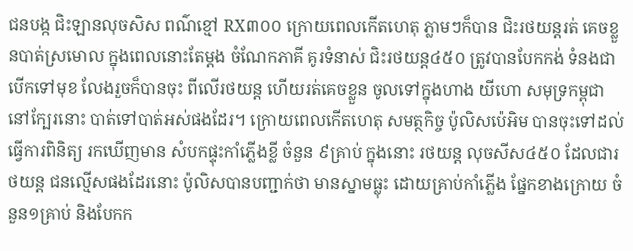ជនបង្ក ជិះឡានលុចសិស ពណ៌ខ្មៅ RX៣០០ ក្រោយពេលកើតហេតុ ភ្លាមៗក៏បាន ជិះរថយន្តរត់ គេចខ្លួនបាត់ស្រមោល ក្នុងពេលនោះតែម្តង ចំណែកភាគី គូរទំនាស់ ជិះរថយន្ត៤៥០ ត្រូវបានបែកកង់ ទំនងជា បើកទៅមុខ លែងរួចក៏បានចុះ ពីលើរថយន្ត ហើយរត់គេចខ្លួន ចូលទៅក្នុងហាង យីហោ សមុទ្រកម្ពុជា នៅក្បែរនោះ បាត់ទៅបាត់អស់ផងដែរ។ ក្រោយពេលកើតហេតុ សមត្ថកិច្ច ប៉ូលិសប៉េអិម បានចុះទៅដល់ ធ្វើការពិនិត្យ រកឃើញមាន សំបកផ្ទុះកាំភ្លើងខ្លី ចំនួន ៩គ្រាប់ ក្នុងនោះ រថយន្ត លុចសីស៤៥០ ដែលជារថយន្ត ជនល្មើសផងដែរនោះ ប៉ូលិសបានបញ្ជាក់ថា មានស្នាមធ្លុះ ដោយគ្រាប់កាំភ្លើង ផ្នែកខាងក្រោយ ចំនួន១គ្រាប់ និងបែកក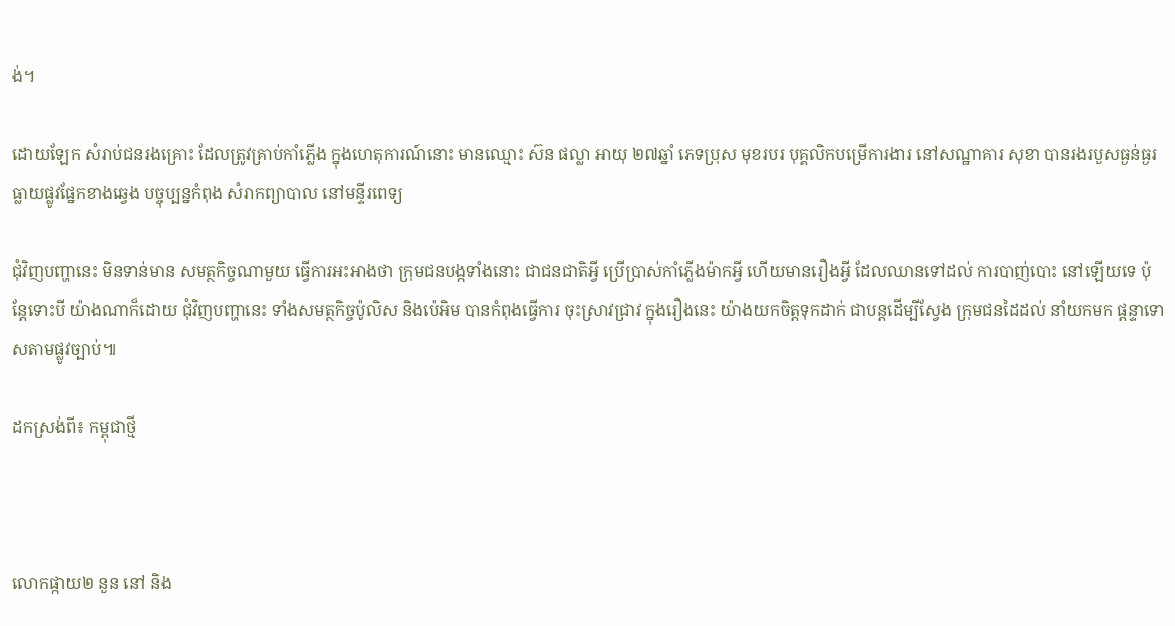ង់។

ដោយឡែក សំរាប់ជនរងគ្រោះ ដែលត្រូវគ្រាប់កាំភ្លើង ក្នុងហេតុការណ៍នោះ មានឈ្មោះ ស៊ន ផល្លា អាយុ ២៧ឆ្នាំ ភេទប្រុស មុខរបរ បុគ្គលិកបម្រើការងារ នៅសណ្ឋាគារ សុខា បានរងរបួសធ្ងន់ធ្ងរ ធ្លាយផ្លូវផ្នែកខាងឆ្វេង បច្ចុប្បន្នកំពុង សំរាកព្យាបាល នៅមន្ទីរពេទ្យ

ជុំវិញបញ្ហានេះ មិនទាន់មាន សមត្ថកិច្ចណាមួយ ធ្វើការអះអាងថា ក្រុមជនបង្កទាំងនោះ ជាជនជាតិអ្វី ប្រើប្រាស់កាំភ្លើងម៉ាកអ្វី ហើយមានរឿងអ្វី ដែលឈានទៅដល់ ការបាញ់បោះ នៅឡើយទេ ប៉ុន្តែទោះបី យ៉ាងណាក៏ដោយ ជុំវិញបញ្ហានេះ ទាំងសមត្ថកិច្ចប៉ូលិស និងប៉េអិម បានកំពុងធ្វើការ ចុះស្រាវជ្រាវ ក្នុងរឿងនេះ យ៉ាងយកចិត្តទុកដាក់ ជាបន្តដើម្បីស្វែង ក្រុមជនដៃដល់ នាំយកមក ផ្តន្ទាទោសតាមផ្លូវច្បាប់៕

ដកស្រង់ពី៖ កម្ពុជាថ្មី



លោកផ្កាយ២ នួន នៅ និង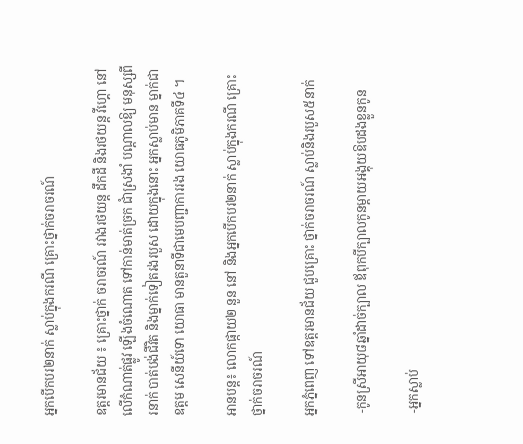អ្នកបើកបរ២នាក់ ស្លាប់ក្នុងករណី គ្រោះថ្នាក់ចរាចរណ៍

ឧត្ដរមានជ័យ ៖ គ្រោះថ្នាក់ ចរាចរណ៍ រវាងរថយន្ដ ដឹកដី និងរថយន្ដ វីហ្គោ នៅលើកំណាត់ផ្លូវ ឡើងចំណោត ទៅកាន់មាត់ច្រក ជាំស្រងាំ បណ្ដាលឱ្យ មនុស្សពីរនាក់ បាត់បង់ជីវិត និងម្នាក់ទៀតរងរបួស ដោយក្នុងនោះ អ្នកស្លាប់មាន ម្នាក់ជាឧត្ដម សេនីយ៍ទោ យោធា មានតួនាទីជាមេបញ្ជាការរង យោធភូមិភាគទី៤ ។

អានបន្ត៖ លោកផ្កាយ២ នួន នៅ និងអ្នកបើកបរ២នាក់ ស្លាប់ក្នុងករណី គ្រោះថ្នាក់ចរាចរណ៍

អ្នកភ្នំពេញ ទៅឧត្ដរមានជ័យ ជួបគ្រោះ ថ្នាក់ចរាចរណ៍ ស្លាប់និងរបួស៥នាក់

 -កូនស្រីអាយុ៨ឆ្នាំដាច់ក្បាល ឪពុកបីក្បាលកូនម្តាយអង្គុយឱបដងខ្លួនកូន

 -អ្នកស្លាប់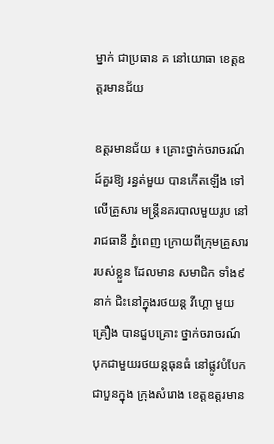ម្នាក់ ជាប្រធាន គ នៅយោធា ខេត្ដឧត្ដរមានជ័យ

ឧត្ដរមានជ័យ ៖ គ្រោះថ្នាក់ចរាចរណ៍ ដ៍គួរឱ្យ រន្ធត់មួយ បានកើតឡើង ទៅលើគ្រួសារ មន្ដ្រីនគរបាលមួយរូប នៅរាជធានី ភ្នំពេញ ក្រោយពីក្រុមគ្រួសារ របស់ខ្លួន ដែលមាន សមាជិក ទាំង៩នាក់ ជិះនៅក្នុងរថយន្ដ វីហ្គោ មួយគ្រឿង បានជួបគ្រោះ ថ្នាក់ចរាចរណ៍ បុកជាមួយរថយន្ដធុនធំ នៅផ្លូវបំបែក ជាបួនក្នុង ក្រុងសំរោង ខេត្ដឧត្ដរមាន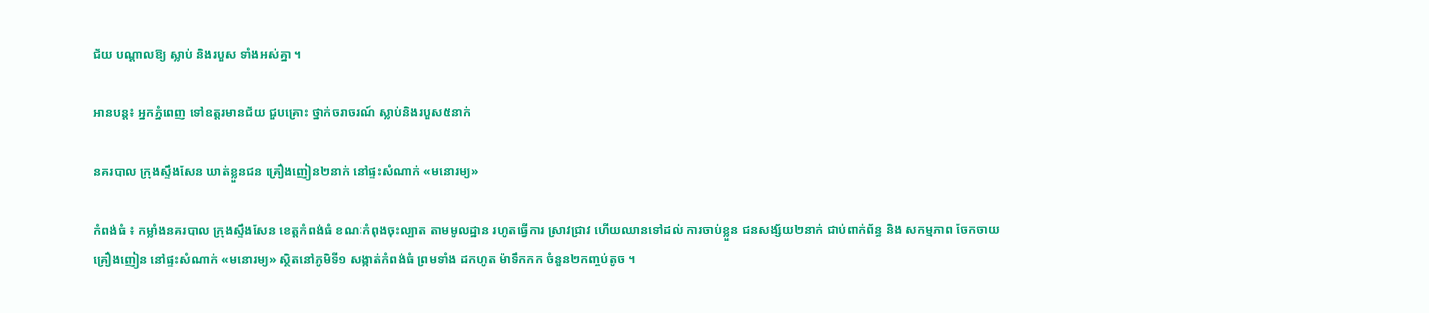ជ័យ បណ្ដាលឱ្យ ស្លាប់ និងរបួស ទាំងអស់គ្នា ។

អានបន្ត៖ អ្នកភ្នំពេញ ទៅឧត្ដរមានជ័យ ជួបគ្រោះ ថ្នាក់ចរាចរណ៍ ស្លាប់និងរបួស៥នាក់

នគរបាល ក្រុងស្ទឹងសែន ឃាត់ខ្លួនជន គ្រឿងញៀន២នាក់ នៅផ្ទះសំណាក់ «មនោរម្យ»

កំពង់ធំ ៖ កម្លាំងនគរបាល ក្រុងស្ទឹងសែន ខេត្តកំពង់ធំ ខណៈកំពុងចុះល្បាត តាមមូលដ្ឋាន រហូតធ្វើការ ស្រាវជ្រាវ ហើយឈានទៅដល់ ការចាប់ខ្លួន ជនសង្ស័យ២នាក់ ជាប់ពាក់ព័ន្ធ និង សកម្មភាព ចែកចាយគ្រឿងញៀន នៅផ្ទះសំណាក់ «មនោរម្យ» ស្ថិតនៅភូមិទី១ សង្កាត់កំពង់ធំ ព្រមទាំង ដកហូត ម៉ាទឹកកក ចំនួន២កញ្ចប់តូច ។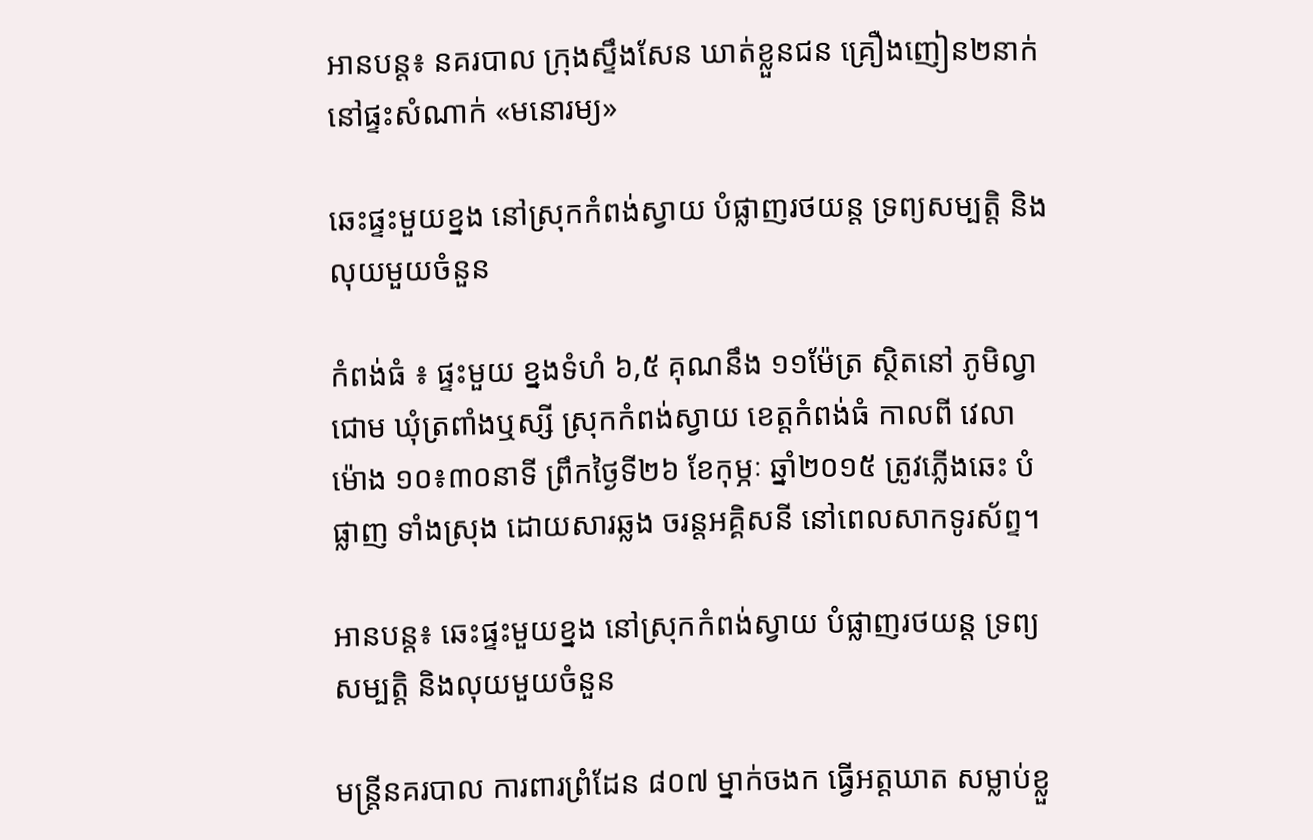អានបន្ត៖ នគរបាល ក្រុងស្ទឹងសែន ឃាត់ខ្លួនជន គ្រឿងញៀន២នាក់ នៅផ្ទះសំណាក់ «មនោរម្យ»

ឆេះផ្ទះមួយខ្នង នៅស្រុកកំពង់ស្វាយ បំផ្លាញរថយន្ត ទ្រព្យសម្បត្តិ និងលុយមួយចំនួន

កំពង់ធំ ៖ ផ្ទះមួយ ខ្នងទំហំ ៦,៥ គុណនឹង ១១ម៉ែត្រ ស្ថិតនៅ ភូមិល្វាជោម ឃុំត្រពាំងឬស្សី ស្រុកកំពង់ស្វាយ ខេត្តកំពង់ធំ កាលពី វេលាម៉ោង ១០៖៣០នាទី ព្រឹកថ្ងៃទី២៦ ខែកុម្ភៈ ឆ្នាំ២០១៥ ត្រូវភ្លើងឆេះ បំផ្លាញ ទាំងស្រុង ដោយសារឆ្លង ចរន្តអគ្គិសនី នៅពេលសាកទូរស័ព្ទ។

អានបន្ត៖ ឆេះផ្ទះមួយខ្នង នៅស្រុកកំពង់ស្វាយ បំផ្លាញរថយន្ត ទ្រព្យសម្បត្តិ និងលុយមួយចំនួន

មន្ត្រីនគរបាល ការពារព្រំដែន ៨០៧ ម្នាក់ចងក ធ្វើអត្តឃាត សម្លាប់ខ្លួ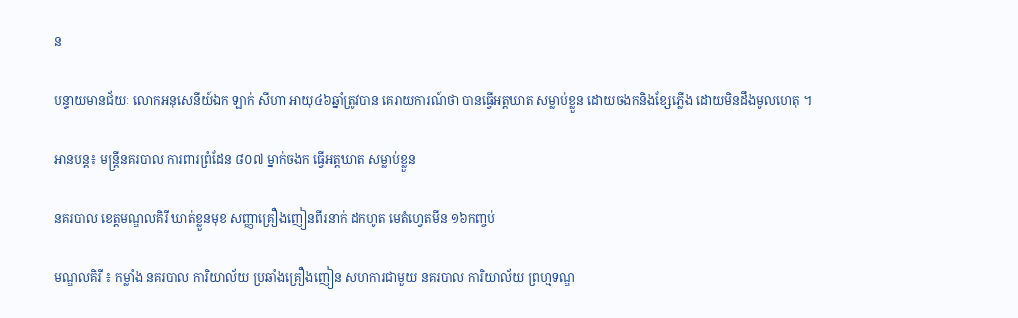ន

បន្ទាយមានជ័យៈ លោកអនុសេនីយ៍ឯក ឡាក់ សីហា អាយុ៤៦ឆ្នាំត្រូវបាន គេរាយការណ៍ថា បានធ្វើអត្តឃាត សម្លាប់ខ្លួន ដោយចងកនិងខ្សែភ្លើង ដោយមិនដឹងមូលហេតុ ។

អានបន្ត៖ មន្ត្រីនគរបាល ការពារព្រំដែន ៨០៧ ម្នាក់ចងក ធ្វើអត្តឃាត សម្លាប់ខ្លួន

នគរបាល ខេត្ដមណ្ឌលគិរី ឃាត់ខ្លួនមុខ សញ្ញាគ្រឿងញៀនពីរនាក់ ដកហូត មេតំហ្វេតមីន ១៦កញ្ចប់

មណ្ឌលគិរី ៖ កម្លាំង នគរបាល ការិយាល័យ ប្រឆាំងគ្រឿងញៀន សហការជាមួយ នគរបាល ការិយាល័យ ព្រហ្មទណ្ឌ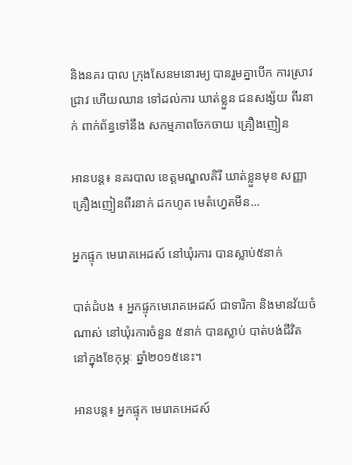និងនគរ បាល ក្រុងសែនមនោរម្យ បានរួមគ្នាបើក ការស្រាវជ្រាវ ហើយឈាន ទៅដល់ការ ឃាត់ខ្លួន ជនសង្ស័យ ពីរនាក់ ពាក់ព័ន្ធទៅនឹង សកម្មភាពចែកចាយ គ្រឿងញៀន

អានបន្ត៖ នគរបាល ខេត្ដមណ្ឌលគិរី ឃាត់ខ្លួនមុខ សញ្ញាគ្រឿងញៀនពីរនាក់ ដកហូត មេតំហ្វេតមីន...

អ្នកផ្ទុក មេរោគអេដស៍ នៅឃុំរការ បានស្លាប់៥នាក់

បាត់ដំបង ៖ អ្នកផ្ទុកមេរោគអេដស៍ ជាទារិកា និងមានវ័យចំណាស់ នៅឃុំរការចំនួន ៥នាក់ បានស្លាប់ បាត់បង់ជីវិត នៅក្នុងខែកុម្ភៈ ឆ្នាំ២០១៥នេះ។

អានបន្ត៖ អ្នកផ្ទុក មេរោគអេដស៍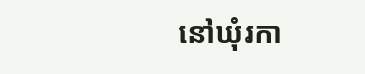នៅឃុំរកា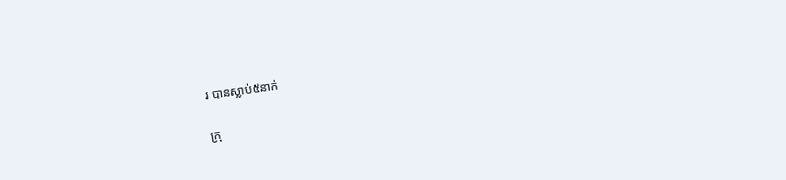រ បានស្លាប់៥នាក់

ក្រុ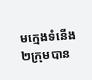មក្មេងទំនើង២ក្រុមបាន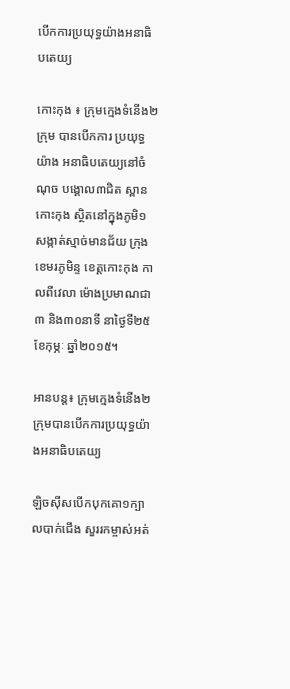បើកការប្រយុទ្ធយ៉ាងអនាធិបតេយ្យ

កោះកុង ៖ ក្រុមក្មេងទំនើង២ក្រុម បានបើកការ ប្រយុទ្ធយ៉ាង អនាធិបតេយ្យនៅចំណុច បង្គោល៣ជិត ស្ពានកោះកុង ស្ថិតនៅក្នុងភូមិ១ សង្កាត់ស្មាច់មានជ័យ ក្រុងខេមរភូមិន្ទ ខេត្តកោះកុង កាលពីវេលា ម៉ោងប្រមាណជា៣ និង៣០នាទី នាថ្ងៃទី២៥ ខែកុម្ភៈ ឆ្នាំ២០១៥។

អានបន្ត៖ ក្រុមក្មេងទំនើង២ក្រុមបានបើកការប្រយុទ្ធយ៉ាងអនាធិបតេយ្យ

ឡិចស៊ីសបើកបុកគោ១ក្បាលបាក់ជើង សួររកម្ចាស់អត់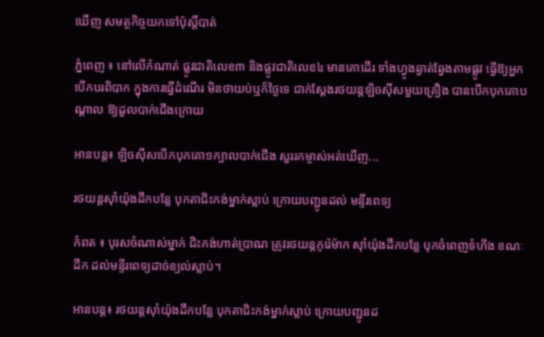ឃើញ សមត្ថកិច្ចយកទៅប៉ុស្តិ៍បាត់

ភ្នំពេញ ៖ នៅលើកំណាត់ ផ្លូវជាតិលេខ៣ និងផ្លូវជាតិលេខ៤ មានគោដើរ ទាំងហ្វូងឆ្វាត់ឆ្វែងតាមផ្លូវ ធ្វើឱ្យអ្នកបើកបរពិបាក ក្នុងការធ្វើដំណើរ មិនថាយប់ឬក៏ថ្ងៃទេ ជាក់ស្តែងរថយន្តឡិចស៊ីសមួយគ្រឿង បានបើកបុកគោបណ្តាល ឱ្យដួលបាក់ជើងក្រោយ

អានបន្ត៖ ឡិចស៊ីសបើកបុកគោ១ក្បាលបាក់ជើង សួររកម្ចាស់អត់ឃើញ...

រថយន្តស៊ាំយ៉ុងដឹកបន្លែ បុកតាជិះកង់ម្នាក់ស្លាប់ ក្រោយបញ្ជូនដល់ មន្ទីរពេទ្យ

កំពត ៖ បុរសចំណាស់ម្នាក់ ជិះកង់ហាត់ប្រាណ ត្រូវរថយន្តកូរ៉េម៉ាក ស៊ាំយ៉ុងដឹកបន្លែ បុកចំពេញទំហឹង ខណៈដឹក ដល់មន្ទីរពេទ្យដាច់ខ្យល់ស្លាប់។

អានបន្ត៖ រថយន្តស៊ាំយ៉ុងដឹកបន្លែ បុកតាជិះកង់ម្នាក់ស្លាប់ ក្រោយបញ្ជូនដ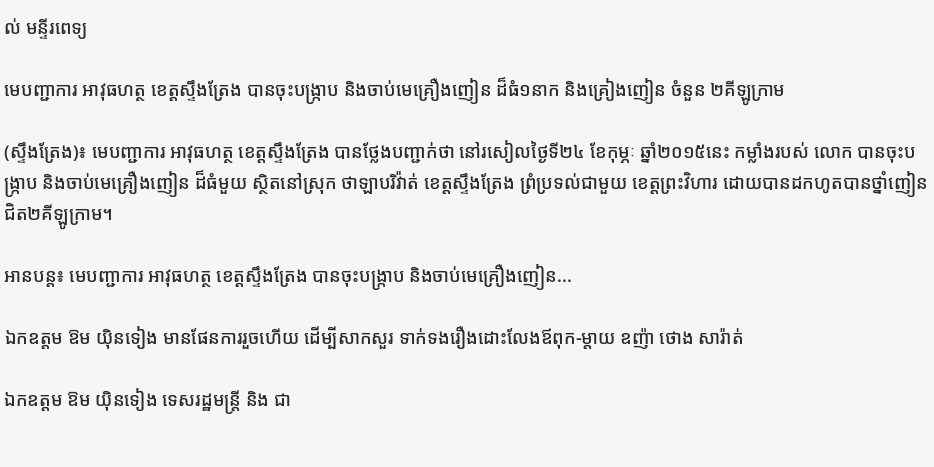ល់ មន្ទីរពេទ្យ

មេបញ្ជាការ អាវុធហត្ថ ខេត្តស្ទឹងត្រែង បានចុះបង្ក្រាប និងចាប់មេគ្រឿងញៀន ដ៏ធំ១នាក និងគ្រៀងញៀន ចំនួន ២គីឡូក្រាម

(ស្ទឹងត្រែង)៖ មេបញ្ជាការ អាវុធហត្ថ ខេត្តស្ទឹងត្រែង បានថ្លែងបញ្ជាក់ថា នៅរសៀលថ្ងៃទី២៤ ខែកុម្ភៈ ឆ្នាំ២០១៥នេះ កម្លាំងរបស់ លោក បានចុះបង្ក្រាប និងចាប់មេគ្រឿងញៀន ដ៏ធំមួយ ស្ថិតនៅស្រុក ថាឡាបរិវ៉ាត់ ខេត្តស្ទឹងត្រែង ព្រំប្រទល់ជាមួយ ខេត្តព្រះវិហារ ដោយបានដកហូតបានថ្នាំញៀនជិត២គីឡូក្រាម។

អានបន្ត៖ មេបញ្ជាការ អាវុធហត្ថ ខេត្តស្ទឹងត្រែង បានចុះបង្ក្រាប និងចាប់មេគ្រឿងញៀន...

ឯកឧត្តម ឱម យ៉ិនទៀង មានផែនការរួចហើយ ដើម្បីសាកសួរ ទាក់ទងរឿងដោះលែងឪពុក-ម្ដាយ ឧញ៉ា ថោង សារ៉ាត់

ឯកឧត្តម ឱម យ៉ិនទៀង ទេសរដ្ឋមន្ត្រី និង ជា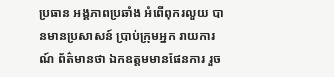ប្រធាន អង្គភាពប្រឆាំង អំពើពុករលួយ បានមានប្រសាសន៍ ប្រាប់ក្រុមអ្នក រាយការណ៍ ព័ត៌មានថា ឯកឧត្តមមានផែនការ រួច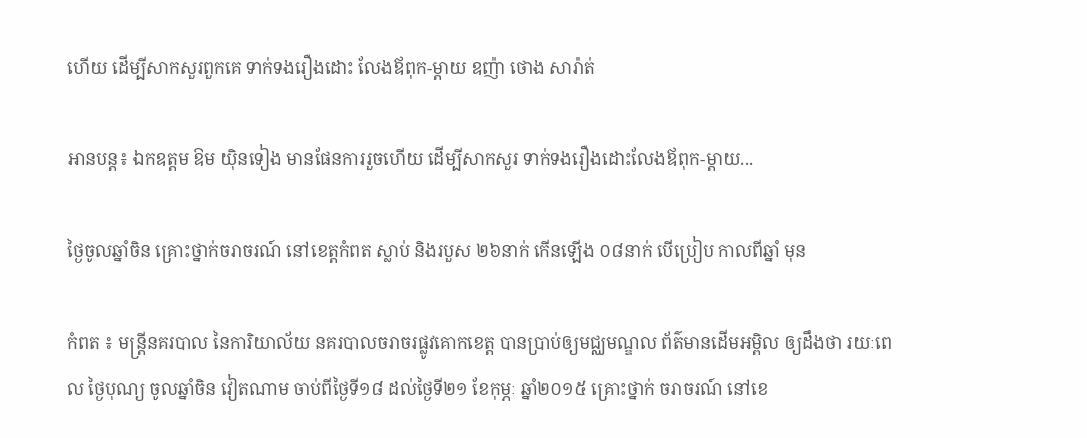ហើយ ដើម្បីសាកសួរពួកគេ ទាក់ទងរឿងដោះ លែងឪពុក-ម្ដាយ ឧញ៉ា ថោង សារ៉ាត់

អានបន្ត៖ ឯកឧត្តម ឱម យ៉ិនទៀង មានផែនការរួចហើយ ដើម្បីសាកសួរ ទាក់ទងរឿងដោះលែងឪពុក-ម្ដាយ...

ថ្ងៃចូលឆ្នាំចិន គ្រោះថ្នាក់ចរាចរណ៍ នៅខេត្តកំពត ស្លាប់ និងរបួស ២៦នាក់ កើនឡើង ០៨នាក់ បើប្រៀប កាលពីឆ្នាំ មុន

កំពត ៖ មន្ត្រីនគរបាល នៃការិយាល័យ នគរបាលចរាចរផ្លូវគោកខេត្ត បានប្រាប់ឲ្យមជ្ឈមណ្ឌល ព័ត៌មានដើមអម្ពិល ឲ្យដឹងថា រយៈពេល ថ្ងៃបុណ្យ ចូលឆ្នាំចិន វៀតណាម ចាប់ពីថ្ងៃទី១៨ ដល់ថ្ងៃទី២១ ខែកុម្ភៈ ឆ្នាំ២០១៥ គ្រោះថ្នាក់ ចរាចរណ៍ នៅខេ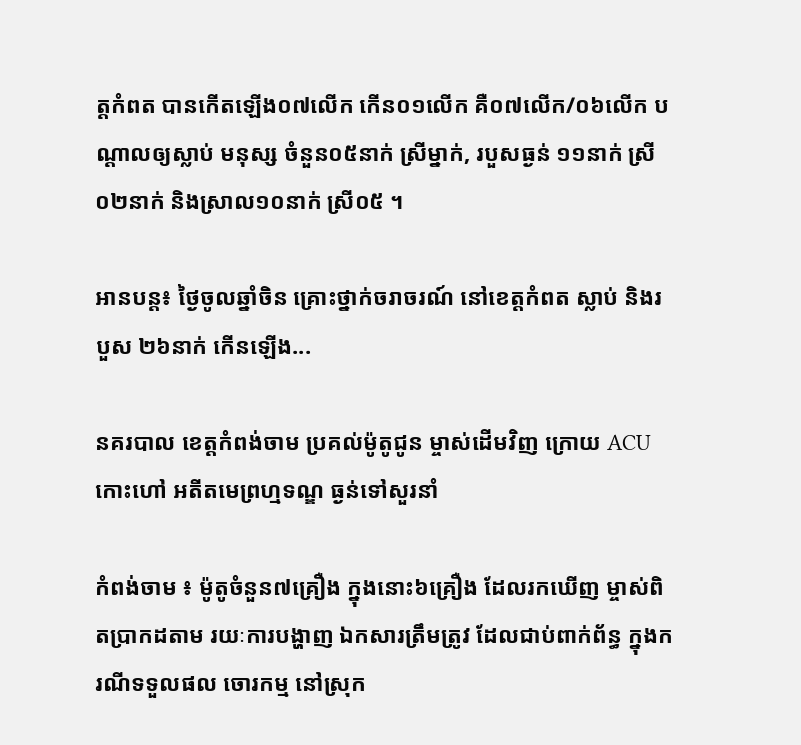ត្តកំពត បានកើតឡើង០៧លើក កើន០១លើក គឺ០៧លើក/០៦លើក បណ្តាលឲ្យស្លាប់ មនុស្ស ចំនួន០៥នាក់ ស្រីម្នាក់, របួសធ្ងន់ ១១នាក់ ស្រី០២នាក់ និងស្រាល១០នាក់ ស្រី០៥ ។

អានបន្ត៖ ថ្ងៃចូលឆ្នាំចិន គ្រោះថ្នាក់ចរាចរណ៍ នៅខេត្តកំពត ស្លាប់ និងរបួស ២៦នាក់ កើនឡើង...

នគរបាល ខេត្ដកំពង់ចាម ប្រគល់ម៉ូតូជូន ម្ចាស់ដើមវិញ ក្រោយ ACU កោះហៅ អតីតមេព្រហ្មទណ្ឌ ធ្ងន់ទៅសួរនាំ

កំពង់ចាម ៖ ម៉ូតូចំនួន៧គ្រឿង ក្នុងនោះ៦គ្រឿង ដែលរកឃើញ ម្ចាស់ពិតប្រាកដតាម រយៈការបង្ហាញ ឯកសារត្រឹមត្រូវ ដែលជាប់ពាក់ព័ន្ធ ក្នុងករណីទទួលផល ចោរកម្ម នៅស្រុក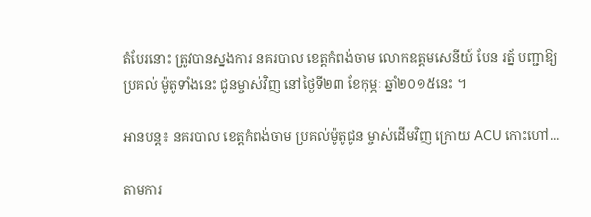តំបែរនោះ ត្រូវបានស្នងការ នគរបាល ខេត្ដកំពង់ចាម លោកឧត្ដមសេនីយ៍ បែន រត្ន័ បញ្ជាឱ្យប្រគល់ ម៉ូតូទាំងនេះ ជូនម្ចាស់វិញ នៅថ្ងៃទី២៣ ខែកុម្ភៈ ឆ្នាំ២០១៥នេះ ។

អានបន្ត៖ នគរបាល ខេត្ដកំពង់ចាម ប្រគល់ម៉ូតូជូន ម្ចាស់ដើមវិញ ក្រោយ ACU កោះហៅ...

តាមការ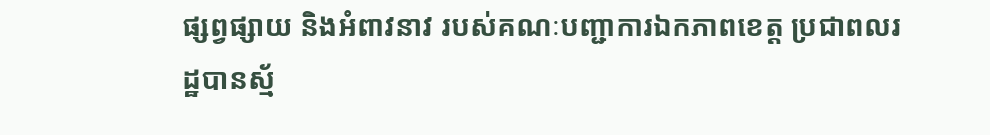ផ្សព្វផ្សាយ និងអំពាវនាវ របស់គណៈបញ្ជាការឯកភាពខេត្ត ប្រជាពលរដ្ឋបានស្ម័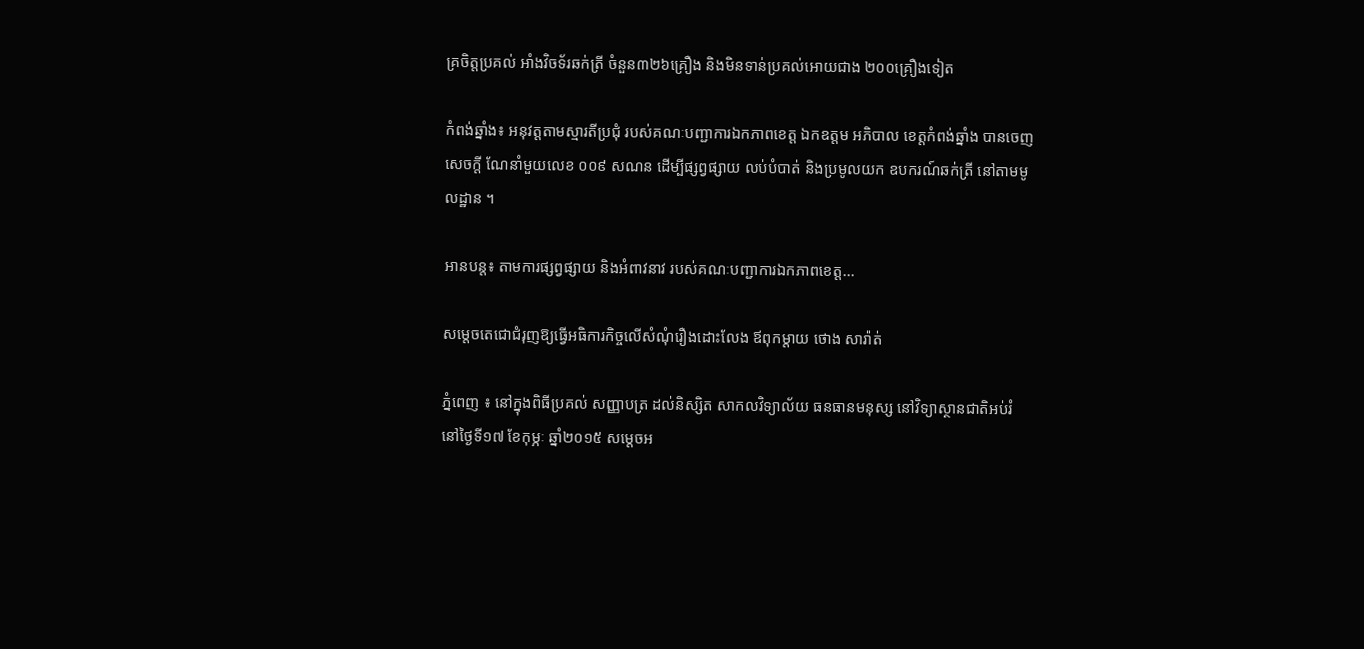គ្រចិត្តប្រគល់ អាំងវិចទ័រឆក់ត្រី ចំនួន៣២៦គ្រឿង និងមិនទាន់ប្រគល់អោយជាង ២០០គ្រឿងទៀត

កំពង់ឆ្នាំង៖ អនុវត្តតាមស្មារតីប្រជុំ របស់គណៈបញ្ជាការឯកភាពខេត្ត ឯកឧត្តម អភិបាល ខេត្តកំពង់ឆ្នាំង បានចេញសេចក្តី ណែនាំមួយលេខ ០០៩ សណន ដើម្បីផ្សព្វផ្សាយ លប់បំបាត់ និងប្រមូលយក ឧបករណ៍ឆក់ត្រី នៅតាមមូលដ្ឋាន ។

អានបន្ត៖ តាមការផ្សព្វផ្សាយ និងអំពាវនាវ របស់គណៈបញ្ជាការឯកភាពខេត្ត...

សម្តេចតេជោជំរុញឱ្យធ្វើអធិការកិច្ចលើសំណុំរឿងដោះលែង ឪពុកម្តាយ ថោង សារ៉ាត់

ភ្នំពេញ ៖ នៅក្នុងពិធីប្រគល់ សញ្ញាបត្រ ដល់និស្សិត សាកលវិទ្យាល័យ ធនធានមនុស្ស នៅវិទ្យាស្ថានជាតិអប់រំ នៅថ្ងៃទី១៧ ខែកុម្ភៈ ឆ្នាំ២០១៥ សម្តេចអ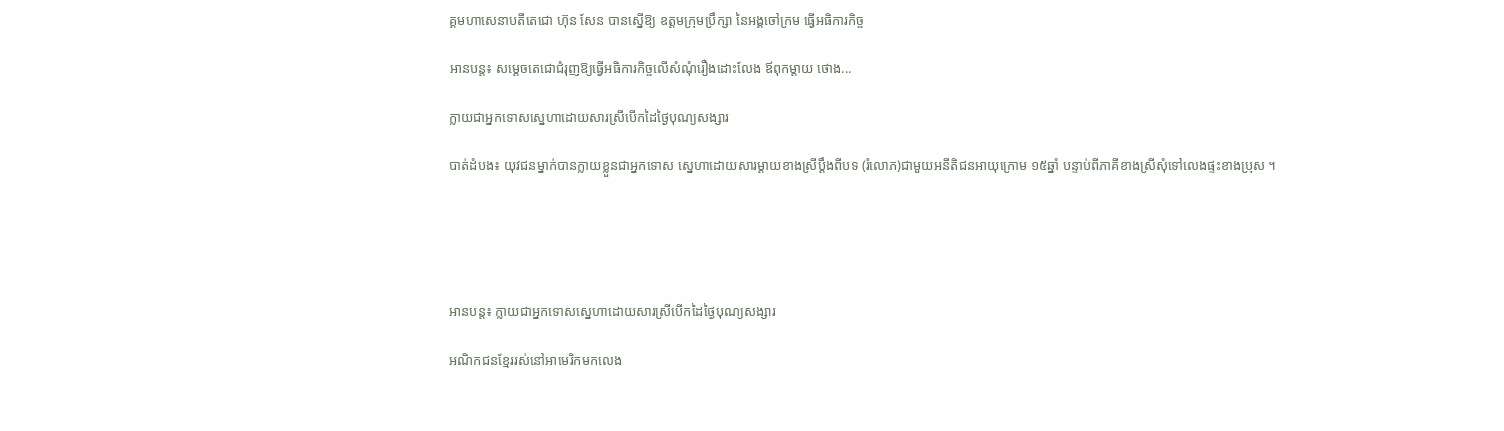គ្គមហាសេនាបតីតេជោ ហ៊ុន សែន បានស្នើឱ្យ ឧត្ដមក្រុមប្រឹក្សា នៃអង្គចៅក្រម ធ្វើអធិការកិច្ច

អានបន្ត៖ សម្តេចតេជោជំរុញឱ្យធ្វើអធិការកិច្ចលើសំណុំរឿងដោះលែង ឪពុកម្តាយ ថោង...

ក្លាយជាអ្នកទោសស្នេហាដោយសារស្រីបើកដៃថ្ងៃបុណ្យសង្សារ

បាត់ដំបង៖ យុវជនម្នាក់បានក្លាយខ្លួនជាអ្នកទោស ស្នេហាដោយសារម្តាយខាងស្រីប្ដឹងពីបទ (រំលោភ)ជាមួយអនីតិជនអាយុក្រោម ១៥ឆ្នាំ បន្ទាប់ពីភាគីខាងស្រីសុំទៅលេងផ្ទះខាងប្រុស ។





អានបន្ត៖ ក្លាយជាអ្នកទោសស្នេហាដោយសារស្រីបើកដៃថ្ងៃបុណ្យសង្សារ

អណិកជនខ្មែររស់នៅអាមេរិកមកលេង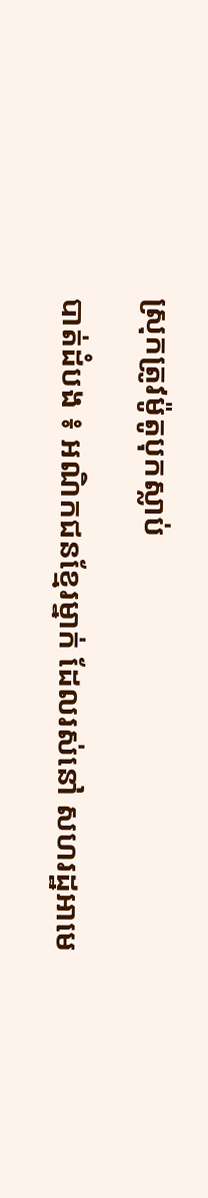ស្រុកត្រូវម៉ូតូបុកស្លាប់

បាត់ដំបង ៖ អណិកជនខ្មែរម្នាក់ ដែលរស់នៅ សហរដ្ឋអាមេ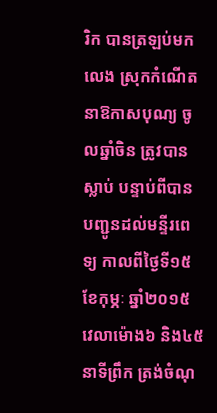រិក បានត្រឡប់មកលេង ស្រុកកំណើត នាឱកាសបុណ្យ ចូលឆ្នាំចិន ត្រូវបានស្លាប់ បន្ទាប់ពីបាន បញ្ជូនដល់មន្ទីរពេទ្យ កាលពីថ្ងៃទី១៥ ខែកុម្ភៈ ឆ្នាំ២០១៥ វេលាម៉ោង៦ និង៤៥នាទីព្រឹក ត្រង់ចំណុ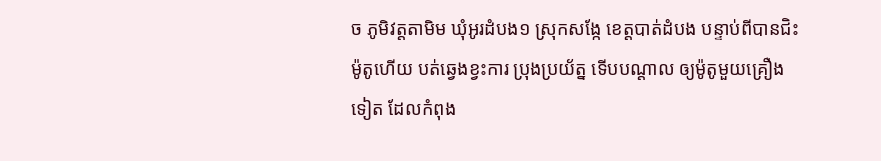ច ភូមិវត្តតាមិម ឃុំអូរដំបង១ ស្រុកសង្កែ ខេត្តបាត់ដំបង បន្ទាប់ពីបានជិះម៉ូតូហើយ បត់ឆ្វេងខ្វះការ ប្រុងប្រយ័ត្ន ទើបបណ្ដាល ឲ្យម៉ូតូមួយគ្រឿងទៀត ដែលកំពុង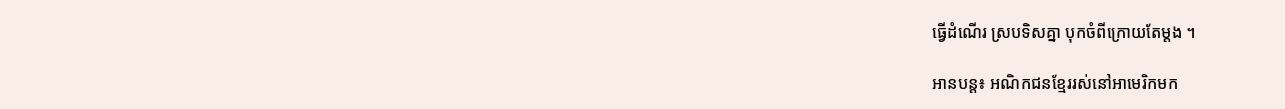ធ្វើដំណើរ ស្របទិសគ្នា បុកចំពីក្រោយតែម្តង ។

អានបន្ត៖ អណិកជនខ្មែររស់នៅអាមេរិកមក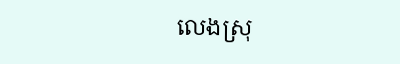លេងស្រុ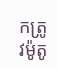កត្រូវម៉ូតូ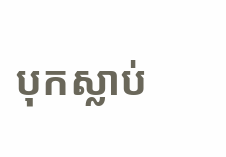បុកស្លាប់